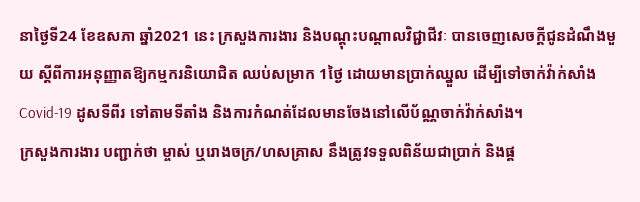នាថ្ងៃទី24 ខែឧសភា ឆ្នាំ2021 នេះ ក្រសួងការងារ និងបណ្ដុះបណ្ដាលវិជ្ជាជីវៈ បានចេញសេចក្ដីជូនដំណឹងមួយ ស្ដីពីការអនុញ្ញាតឱ្យកម្មករនិយោជិត ឈប់សម្រាក 1ថ្ងៃ ដោយមានប្រាក់ឈ្នួល ដើម្បីទៅចាក់វ៉ាក់សាំង Covid-19 ដូសទីពីរ ទៅតាមទីតាំង និងការកំណត់ដែលមានចែងនៅលើប័ណ្ណចាក់វ៉ាក់សាំង។
ក្រសួងការងារ បញ្ជាក់ថា ម្ចាស់ ឬរោងចក្រ/ហសគ្រាស នឹងត្រូវទទួលពិន័យជាប្រាក់ និងផ្ដ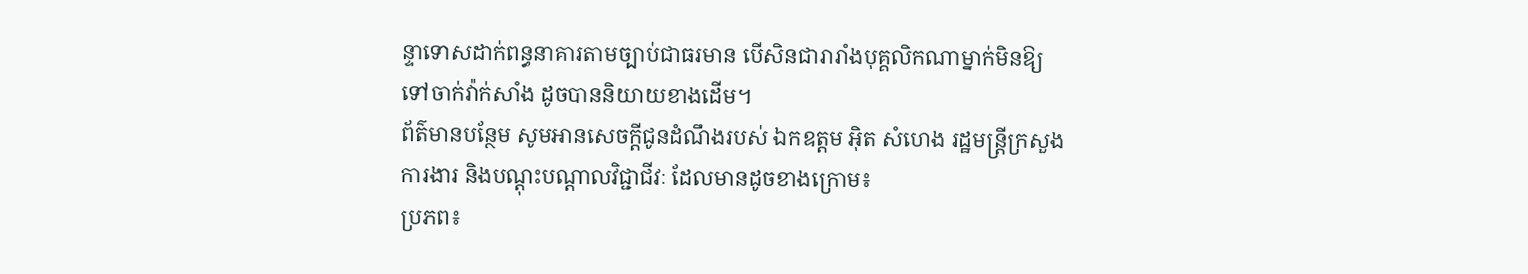ន្ទាទោសដាក់ពន្ធនាគារតាមច្បាប់ជាធរមាន បើសិនជារារាំងបុគ្គលិកណាម្នាក់មិនឱ្យទៅចាក់វ៉ាក់សាំង ដូចបាននិយាយខាងដើម។
ព័ត៌មានបន្ថែម សូមអានសេចក្ដីជូនដំណឹងរបស់ ឯកឧត្តម អ៊ិត សំហេង រដ្ឋមន្ត្រីក្រសួងការងារ និងបណ្ដុះបណ្ដាលវិជ្ជាជីវៈ ដែលមានដូចខាងក្រោម៖
ប្រភព៖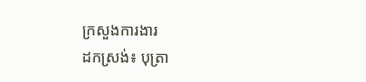ក្រសួងការងារ
ដកស្រង់៖ បុត្រា